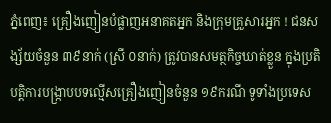ភ្នំពេញ៖ គ្រឿងញៀនបំផ្លាញអនាគតអ្នក និងក្រុមគ្រួសារអ្នក ! ជនសង្ស័យចំនួន ៣៩នាក់ (ស្រី ០នាក់) ត្រូវបានសមត្ថកិច្ចឃាត់ខ្លួន ក្នុងប្រតិបត្តិការបង្ក្រាបបទល្មើសគ្រឿងញៀនចំនួន ១៩ករណី ទូទាំងប្រទេស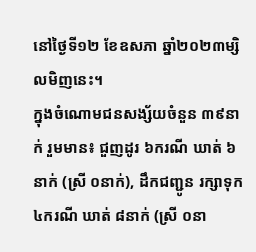នៅថ្ងៃទី១២ ខែឧសភា ឆ្នាំ២០២៣ម្សិលមិញនេះ។
ក្នុងចំណោមជនសង្ស័យចំនួន ៣៩នាក់ រួមមាន៖ ជួញដូរ ៦ករណី ឃាត់ ៦នាក់ (ស្រី ០នាក់), ដឹកជញ្ជូន រក្សាទុក ៤ករណី ឃាត់ ៨នាក់ (ស្រី ០នា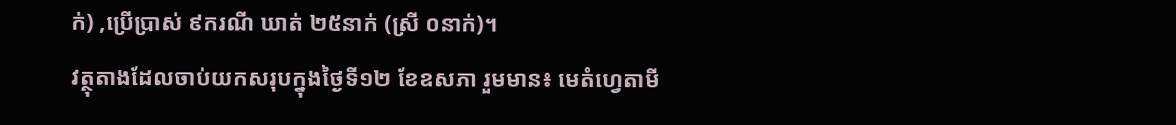ក់) ,ប្រើប្រាស់ ៩ករណី ឃាត់ ២៥នាក់ (ស្រី ០នាក់)។
វត្ថុតាងដែលចាប់យកសរុបក្នុងថ្ងៃទី១២ ខែឧសភា រួមមាន៖ មេតំហ្វេតាមី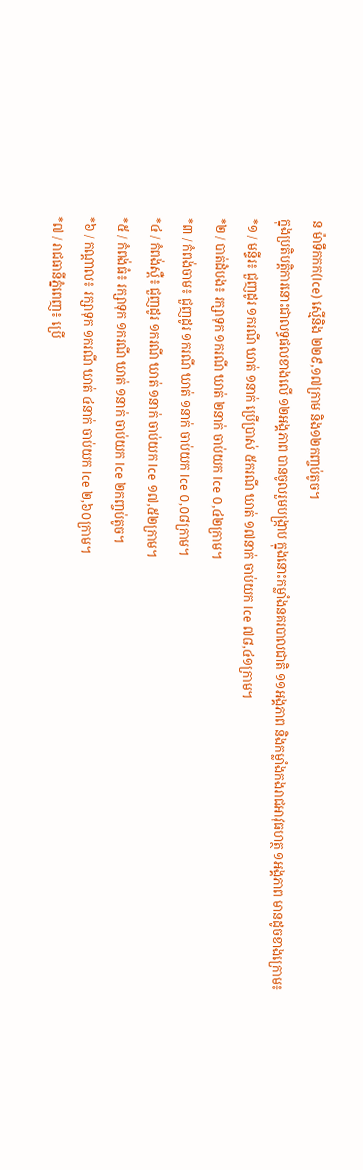ន ម៉ាទឹកកក(Ice) ស្មេីនិង ២២៩,១៧ក្រាម និង១២កញ្ចប់តូច។
ក្នុងប្រតិបត្តិការនោះជាលទ្ធផលខាងលើ ១២អង្គភាព បានចូលរួមបង្ក្រាប ក្នុងនោះកម្លាំងនគរបាលជាតិ ១១អង្គភាព និងកម្លាំងកងរាជអាវុធហត្ថ ១អង្គភាព មានដូចខាងក្រោម៖
*១ / មន្ទីរ៖ ជួញដូរ ១ករណី ឃាត់ ១នាក់ ប្រើប្រាស់ ៥ករណី ឃាត់ ១៧នាក់ ចាប់យក Ice ៧៨,៤១ក្រាម។
*២ / បាត់ដំបង៖ រក្សាទុក ១ករណី ឃាត់ ២នាក់ ចាប់យក Ice ០,៤២ក្រាម។
*៣ / កំពង់ចាម៖ ជួញដូរ ១ករណី ឃាត់ ១នាក់ ចាប់យក Ice ០,០៨ក្រាម។
*៤ / កំពង់ស្ពឺ៖ ជួញដូរ ១ករណី ឃាត់ ១នាក់ ចាប់យក Ice ១៧,៥២ក្រាម។
*៥ / កំពង់ធំ៖ រក្សាទុក ១ករណី ឃាត់ ១នាក់ ចាប់យក Ice ២កញ្ចប់តូច។
*៦ / កណ្តាល៖ រក្សាទុក ១ករណី ឃាត់ ៤នាក់ ចាប់យក Ice ២,៦០ក្រាម។
*៧ / រាជធានីភ្នំពេញ៖ ប្រើ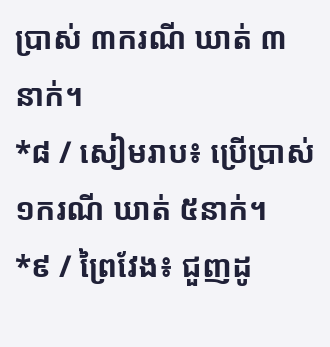ប្រាស់ ៣ករណី ឃាត់ ៣នាក់។
*៨ / សៀមរាប៖ ប្រើប្រាស់ ១ករណី ឃាត់ ៥នាក់។
*៩ / ព្រៃវែង៖ ជួញដូ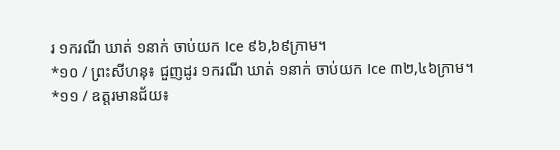រ ១ករណី ឃាត់ ១នាក់ ចាប់យក Ice ៩៦,៦៩ក្រាម។
*១០ / ព្រះសីហនុ៖ ជួញដូរ ១ករណី ឃាត់ ១នាក់ ចាប់យក Ice ៣២,៤៦ក្រាម។
*១១ / ឧត្តរមានជ័យ៖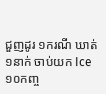ជួញដូរ ១ករណី ឃាត់ ១នាក់ ចាប់យក Ice ១០កញ្ច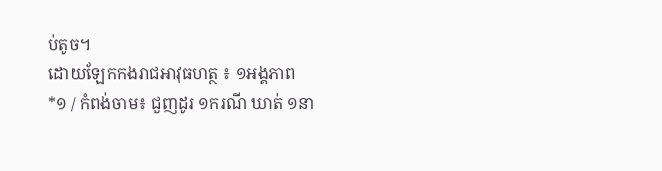ប់តូច។
ដោយឡែកកងរាជអាវុធហត្ថ ៖ ១អង្គភាព
*១ / កំពង់ចាម៖ ជួញដូរ ១ករណី ឃាត់ ១នា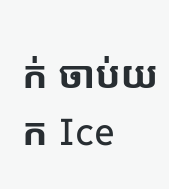ក់ ចាប់យក Ice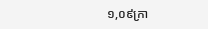១,០៩ក្រា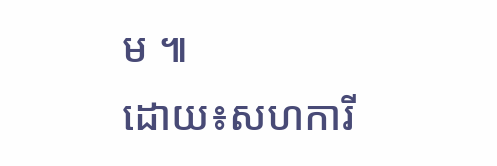ម ៕
ដោយ៖សហការី